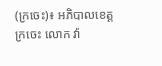(ក្រចេះ)៖ អភិបាលខេត្តក្រចេះ លោក វ៉ា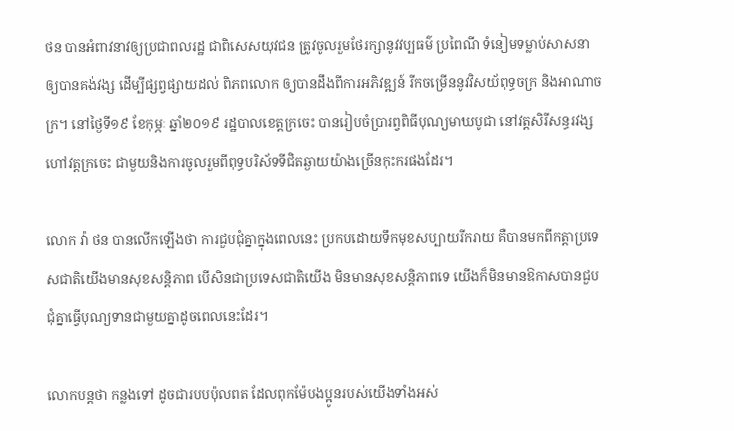ថន បានអំពាវនាវឲ្យប្រជាពលរដ្ឋ ជាពិសេសយុវជន ត្រូវចូលរួមថែរក្សានូវវប្បធម៌ ប្រពៃណី ទំនៀមទម្លាប់សាសនា ឲ្យបានគង់វង្ស ដើម្បីផ្សព្វផ្សាយដល់ ពិភពលោក ឲ្យបានដឹងពីការអភិវឌ្ឍន៍ រីកចម្រើននូវវិសយ័ពុទ្ធចក្រ និងអាណាចក្រ។ នៅថ្ងៃទី១៩ ខែកុម្ភៈ ឆ្នាំ២០១៩ រដ្ឋបាលខេត្តក្រចេះ បានរៀបចំប្រារព្វពិធីបុណ្យមាឃបូជា នៅវត្តសិរីសន្ធរវង្ស ហៅវត្តក្រចេះ ជាមួយនិងការចូលរួមពីពុទ្ធបរិស័ទទីជិតឆ្ងាយយ៉ាងច្រើនកុះករផងដែរ។

លោក វ៉ា ថន បានលើកឡើងថា ការជួបជុំគ្នាក្នុងពេលនេះ ប្រកបដោយទឹកមុខសប្បាយរីករាយ គឺបានមកពីកត្តាប្រទេសជាតិយើងមានសុខសន្តិភាព បើសិនជាប្រទេសជាតិយើង មិនមានសុខសន្តិភាពទេ យើងក៏មិនមានឱកាសបានជួបជុំគ្នាធ្វើបុណ្យទានជាមួយគ្នាដូចពេលនេះដែរ។

លោកបន្តថា កន្លងទៅ ដូចជារបបប៉ុលពត ដែលពុកម៉ែបងប្អូនរបស់យើងទាំងអស់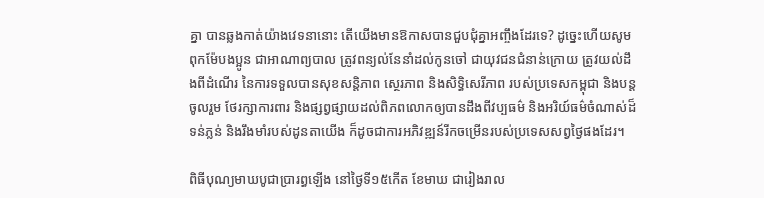គ្នា បានឆ្លងកាត់យ៉ាងវេទនានោះ តើយើងមានឱកាសបានជួបជុំគ្នាអញ្ចឹងដែរទេ? ដូច្នេះហើយសូមពុកម៉ែបងប្អូន ជាអាណាព្យបាល ត្រូវពន្យល់នែនាំដល់កូនចៅ ជាយុវជនជំនាន់ក្រោយ ត្រូវយល់ដឹងពីដំណើរ នៃការទទួលបានសុខសន្តិភាព ស្ថេរភាព និងសិទ្ធិសេរីភាព របស់ប្រទេសកម្ពុជា និងបន្តចូលរួម ថែរក្សាការពារ និងផ្សព្វផ្សាយដល់ពិភពលោកឲ្យបានដឹងពីវប្បធម៌ និងអរិយ៍ធម៌ចំណាស់ដ៏ទន់ភ្លន់ និងរឹងមាំរបស់ដូនតាយើង ក៏ដូចជាការអភិវឌ្ឍន៍រីកចម្រើនរបស់ប្រទេសសព្វថ្ងៃផងដែរ។

ពិធីបុណ្យមាឃបូជាប្រារព្ធឡើង នៅថ្ងៃទី១៥កើត ខែមាឃ ជារៀងរាល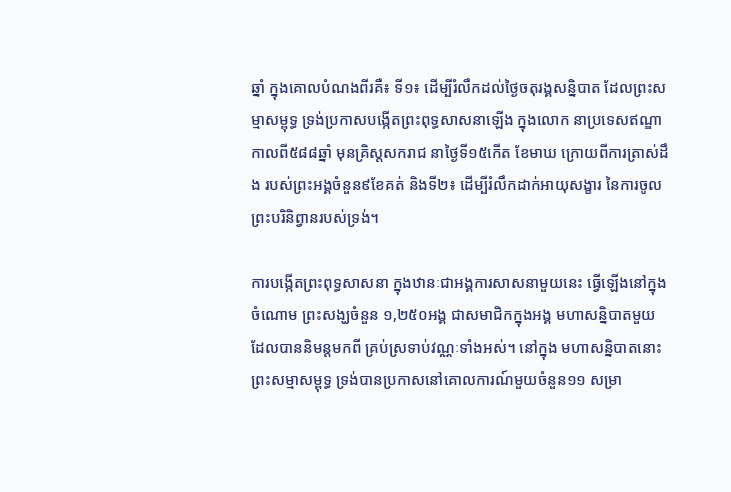ឆ្នាំ ក្នុងគោលបំណងពីរគឺ៖ ទី១៖ ដើម្បីរំលឹកដល់ថៃ្ងចតុរង្គសន្និបាត ដែលព្រះសម្មាសម្ពុទ្ធ ទ្រង់ប្រកាសបង្កើតព្រះពុទ្ធសាសនាឡើង ក្នុងលោក នាប្រទេសឥណ្ឌា កាលពី៥៨៨ឆ្នាំ មុនគ្រិស្តសករាជ នាថៃ្ងទី១៥កើត ខែមាឃ ក្រោយពីការត្រាស់ដឹង របស់ព្រះអង្គចំនួន៩ខែគត់ និងទី២៖ ដើម្បីរំលឹកដាក់អាយុសង្ខារ នៃការចូលព្រះបរិនិព្វានរបស់ទ្រង់។

ការបង្កើតព្រះពុទ្ធសាសនា ក្នុងឋានៈជាអង្គការសាសនាមួយនេះ ធ្វើឡើងនៅក្នុងចំណោម ព្រះសង្ឃចំនួន ១,២៥០អង្គ ជាសមាជិកក្នុងអង្គ មហាសន្និបាតមួយ ដែលបាននិមន្តមកពី គ្រប់ស្រទាប់វណ្ណៈទាំងអស់។ នៅក្នុង មហាសន្និបាតនោះ ព្រះសម្មាសម្ពុទ្ធ ទ្រង់បានប្រកាសនៅគោលការណ៍មួយចំនួន១១ សម្រា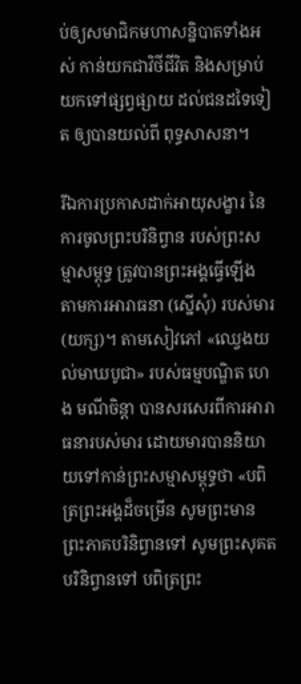ប់ឲ្យសមាជិកមហាសន្និបាតទាំងអស់ កាន់យកជាវិថីជីវិត និងសម្រាប់យកទៅផ្សព្វផ្សាយ ដល់ជនដទៃទៀត ឲ្យបានយល់ពី ពុទ្ធសាសនា។

រីឯការប្រកាសដាក់អាយុសង្ខារ នៃការចូលព្រះបរិនិព្វាន របស់ព្រះសម្មាសម្ពុទ្ធ ត្រូវបានព្រះអង្គធ្វើឡើង តាមការអារាធនា (ស្នើសុំ) របស់មារ (យក្ស)។ តាមសៀវភៅ «ឈ្វេងយល់មាឃបូជា» របស់ធម្មបណ្ឌិត ហេង មណីចិន្តា បានសរសេរពីការអារាធនារបស់មារ ដោយមារបាននិយាយទៅកាន់ព្រះសម្មាសម្ពុទ្ធថា «បពិត្រព្រះអង្គដ៏ចម្រើន សូមព្រះមានព្រះភាគបរិនិព្វានទៅ សូមព្រះសុគតបរិនិព្វានទៅ បពិត្រព្រះ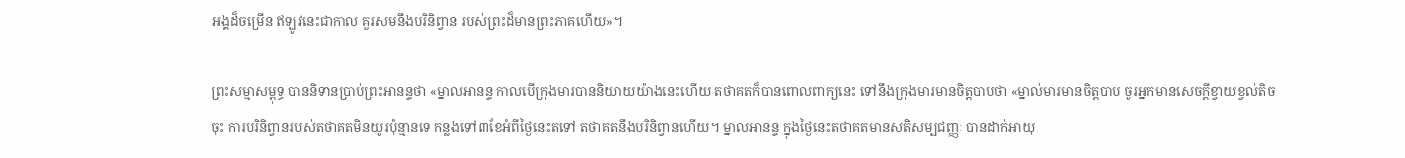អង្គដ៏ចម្រើន ឥឡូវនេះជាកាល គួរសមនឹងបរិនិព្វាន របស់ព្រះដ៏មានព្រះភាគហើយ»។

ព្រះសម្មាសម្ពុទ្ធ បាននិទានប្រាប់ព្រះអានន្ទថា «ម្នាលអានន្ទ កាលបើក្រុងមារបាននិយាយយ៉ាងនេះហើយ តថាគតក៏បានពោលពាក្យនេះ ទៅនឹងក្រុងមារមានចិត្តបាបថា «ម្នាល់មារមានចិត្តបាប ចូរអ្នកមានសេចក្តីខ្វាយខ្វល់តិចចុះ ការបរិនិព្វានរបស់តថាគតមិនយូរប៉ុន្មានទេ កន្លងទៅ៣ខែអំពីថ្ងៃនេះតទៅ តថាគតនឹងបរិនិព្វានហើយ។ ម្នាលអានន្ទ ក្នុងថ្ងៃនេះតថាគតមានសតិសម្បជញ្ញៈ បានដាក់អាយុ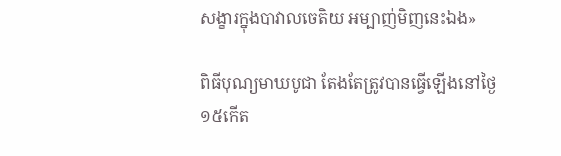សង្ខារក្នុងបាវាលចេតិយ អម្បាញ់មិញនេះឯង»

ពិធីបុណ្យមាឃបូជា តែងតែត្រូវបានធ្វើឡើងនៅថ្ងៃ១៥កើត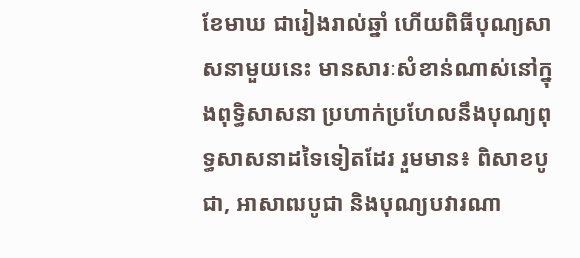ខែមាឃ ជារៀងរាល់ឆ្នាំ ហើយពិធីបុណ្យសាសនាមួយនេះ មានសារៈសំខាន់ណាស់នៅក្នុងពុទ្ធិសាសនា ប្រហាក់ប្រហែលនឹងបុណ្យពុទ្ធសាសនាដទៃទៀតដែរ រួមមាន៖ ពិសាខបូជា, អាសាឍបូជា និងបុណ្យបវារណា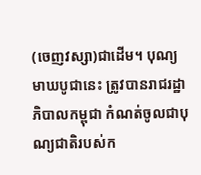(ចេញវស្សា)ជាដើម។ បុណ្យមាឃបូជានេះ ត្រូវបានរាជរដ្ឋាភិបាលកម្ពុជា កំណត់ចូលជាបុណ្យជាតិរបស់ក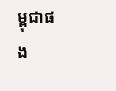ម្ពុជាផង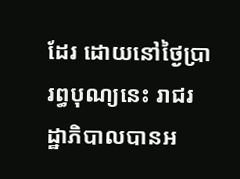ដែរ ដោយនៅថ្ងៃប្រារព្ធបុណ្យនេះ រាជរដ្ឋាភិបាលបានអ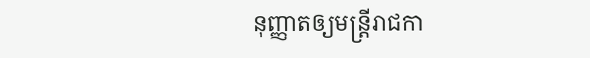នុញ្ញាតឲ្យមន្ត្រីរាជកា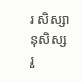រ សិស្សានុសិស្ស រួ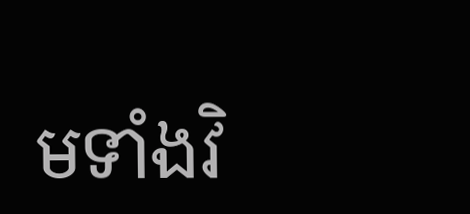មទាំងវិ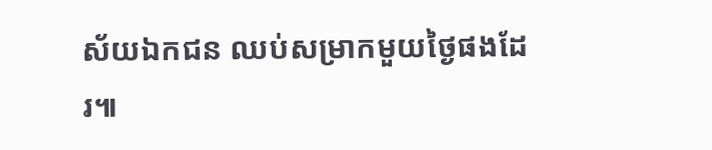ស័យឯកជន ឈប់សម្រាកមួយថ្ងៃផងដែរ៕